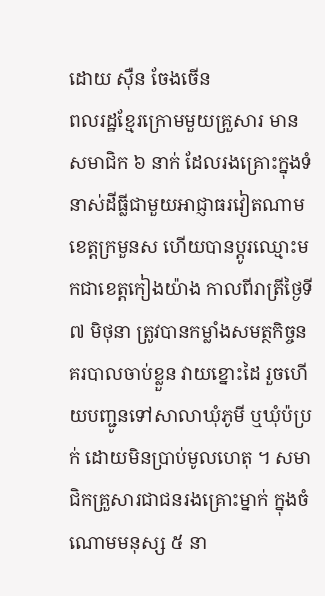ដោយ ស៊ឺន ចែងចើន
ពលរដ្ឋខ្មែរក្រោមមួយគ្រួសារ មានសមាជិក ៦ នាក់ ដែលរងគ្រោះក្នុងទំនាស់ដីធ្លីជាមួយអាជ្ញាធរវៀតណាម ខេត្តក្រមួនស ហើយបានប្ដូរឈ្មោះមកជាខេត្តកៀងយ៉ាង កាលពីរាត្រីថ្ងៃទី ៧ មិថុនា ត្រូវបានកម្លាំងសមត្ថកិច្ចនគរបាលចាប់ខ្លួន វាយខ្នោះដៃ រួចហើយបញ្ជូនទៅសាលាឃុំភូមី ឬឃុំប៉ប្រក់ ដោយមិនប្រាប់មូលហេតុ ។ សមាជិកគ្រួសារជាជនរងគ្រោះម្នាក់ ក្នុងចំណោមមនុស្ស ៥ នា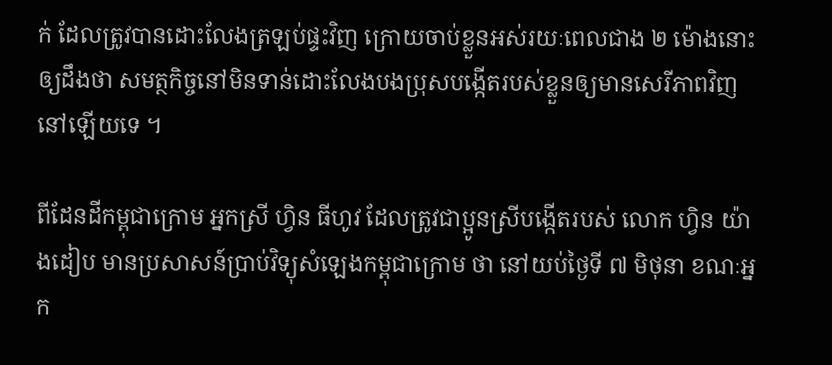ក់ ដែលត្រូវបានដោះលែងត្រឡប់ផ្ទះវិញ ក្រោយចាប់ខ្លួនអស់រយៈពេលជាង ២ ម៉ោងនោះ ឲ្យដឹងថា សមត្ថកិច្ចនៅមិនទាន់ដោះលែងបងប្រុសបង្កើតរបស់ខ្លួនឲ្យមានសេរីភាពវិញនៅឡើយទេ ។

ពីដែនដីកម្ពុជាក្រោម អ្នកស្រី ហ្វិន ធីហូវ ដែលត្រូវជាប្អូនស្រីបង្កើតរបស់ លោក ហ្វិន យ៉ាងដៀប មានប្រសាសន៍ប្រាប់វិទ្យុសំឡេងកម្ពុជាក្រោម ថា នៅយប់ថ្ងៃទី ៧ មិថុនា ខណៈអ្នក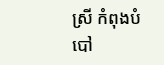ស្រី កំពុងបំបៅ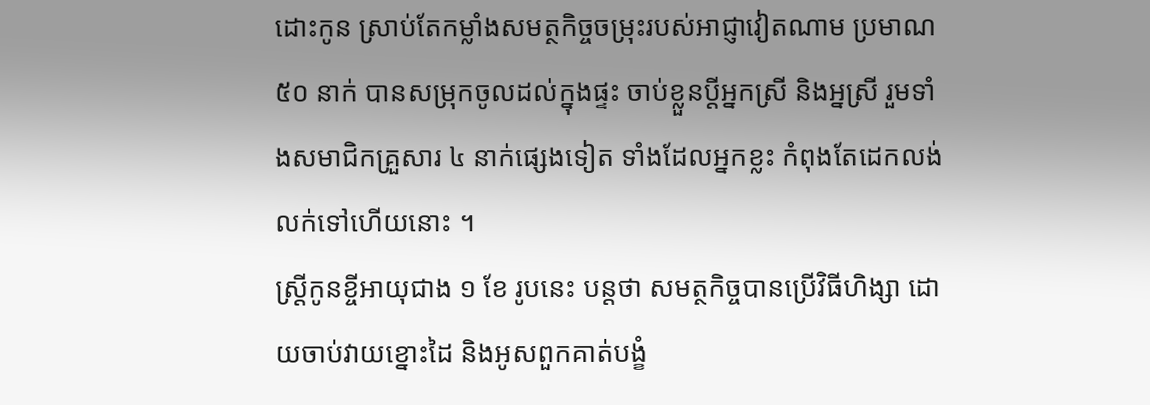ដោះកូន ស្រាប់តែកម្លាំងសមត្ថកិច្ចចម្រុះរបស់អាជ្ញាវៀតណាម ប្រមាណ ៥០ នាក់ បានសម្រុកចូលដល់ក្នុងផ្ទះ ចាប់ខ្លួនប្តីអ្នកស្រី និងអ្នស្រី រួមទាំងសមាជិកគ្រួសារ ៤ នាក់ផ្សេងទៀត ទាំងដែលអ្នកខ្លះ កំពុងតែដេកលង់លក់ទៅហើយនោះ ។
ស្ត្រីកូនខ្ចីអាយុជាង ១ ខែ រូបនេះ បន្តថា សមត្ថកិច្ចបានប្រើវិធីហិង្សា ដោយចាប់វាយខ្នោះដៃ និងអូសពួកគាត់បង្ខំ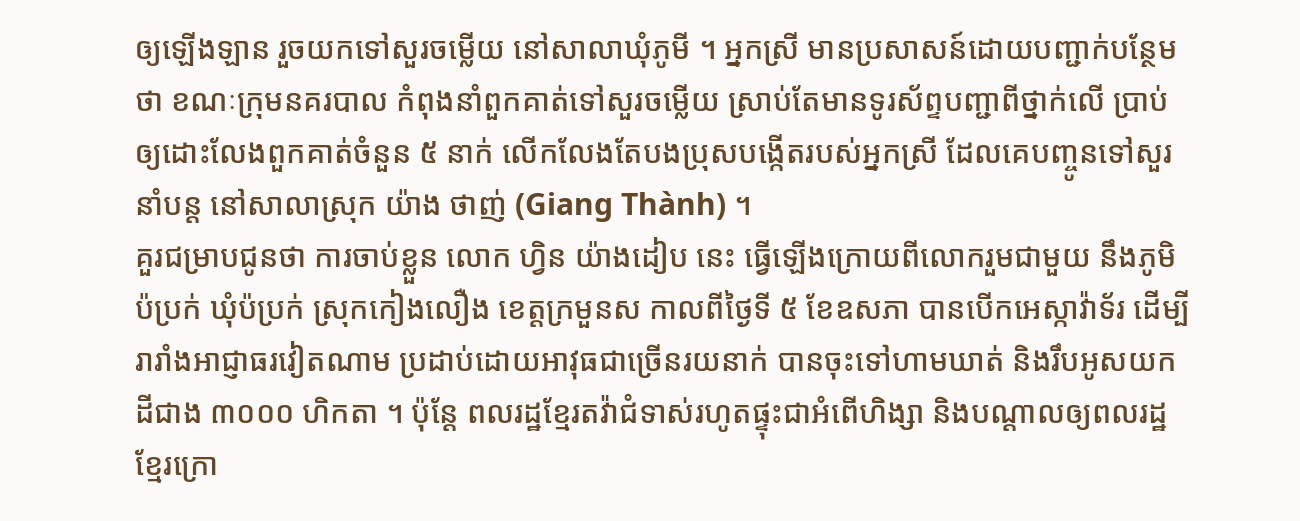ឲ្យឡើងឡាន រួចយកទៅសួរចម្លើយ នៅសាលាឃុំភូមី ។ អ្នកស្រី មានប្រសាសន៍ដោយបញ្ជាក់បន្ថែមថា ខណៈក្រុមនគរបាល កំពុងនាំពួកគាត់ទៅសួរចម្លើយ ស្រាប់តែមានទូរស័ព្ទបញ្ជាពីថ្នាក់លើ ប្រាប់ឲ្យដោះលែងពួកគាត់ចំនួន ៥ នាក់ លើកលែងតែបងប្រុសបង្កើតរបស់អ្នកស្រី ដែលគេបញ្ចូនទៅសួរនាំបន្ត នៅសាលាស្រុក យ៉ាង ថាញ់ (Giang Thành) ។
គួរជម្រាបជូនថា ការចាប់ខ្លួន លោក ហ្វិន យ៉ាងដៀប នេះ ធ្វើឡើងក្រោយពីលោករួមជាមួយ នឹងភូមិប៉ប្រក់ ឃុំប៉ប្រក់ ស្រុកកៀងលឿង ខេត្តក្រមួនស កាលពីថ្ងៃទី ៥ ខែឧសភា បានបើកអេស្កាវ៉ាទ័រ ដើម្បីរារាំងអាជ្ញាធរវៀតណាម ប្រដាប់ដោយអាវុធជាច្រើនរយនាក់ បានចុះទៅហាមឃាត់ និងរឹបអូសយកដីជាង ៣០០០ ហិកតា ។ ប៉ុន្តែ ពលរដ្ឋខ្មែរតវ៉ាជំទាស់រហូតផ្ទុះជាអំពើហិង្សា និងបណ្ដាលឲ្យពលរដ្ឋខ្មែរក្រោ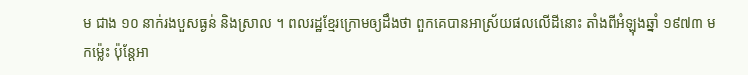ម ជាង ១០ នាក់រងបួសធ្ងន់ និងស្រាល ។ ពលរដ្ឋខ្មែរក្រោមឲ្យដឹងថា ពួកគេបានអាស្រ័យផលលើដីនោះ តាំងពីអំឡុងឆ្នាំ ១៩៧៣ មកម៉្លេះ ប៉ុន្តែអា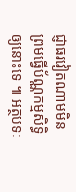ជ្ញាធរវៀតណាមមិនព្រមធ្វើប័ណ្ណកម្មសិទ្ធិឲ្យនោះទេ ៕ អត្ថបទៈ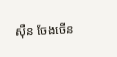ស៊ឺន ចែងចើន